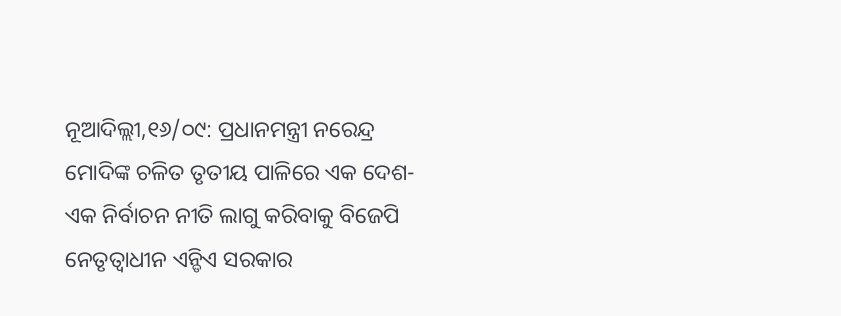ନୂଆଦିଲ୍ଲୀ,୧୬/୦୯: ପ୍ରଧାନମନ୍ତ୍ରୀ ନରେନ୍ଦ୍ର ମୋଦିଙ୍କ ଚଳିତ ତୃତୀୟ ପାଳିରେ ଏକ ଦେଶ-ଏକ ନିର୍ବାଚନ ନୀତି ଲାଗୁ କରିବାକୁ ବିଜେପି ନେତୃତ୍ୱାଧୀନ ଏନ୍ଡିଏ ସରକାର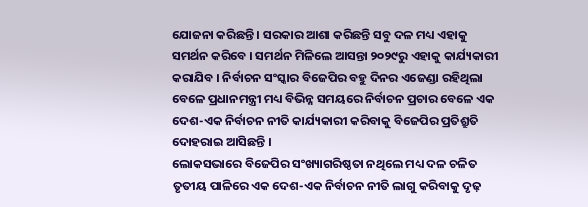ଯୋଜନା କରିଛନ୍ତି । ସରକାର ଆଶା କରିଛନ୍ତି ସବୁ ଦଳ ମଧ୍ୟ ଏହାକୁ ସମର୍ଥନ କରିବେ । ସମର୍ଥନ ମିଳିଲେ ଆସନ୍ତା ୨୦୨୯ରୁ ଏହାକୁ କାର୍ଯ୍ୟକାରୀ କରାଯିବ । ନିର୍ବାଚନ ସଂସ୍କାର ବିଜେପିର ବହୁ ଦିନର ଏଜେଣ୍ଡା ରହିଥିଲା ବେଳେ ପ୍ରଧାନମନ୍ତ୍ରୀ ମଧ୍ୟ ବିଭିନ୍ନ ସମୟରେ ନିର୍ବାଚନ ପ୍ରଚାର ବେଳେ ଏକ ଦେଶ-ଏକ ନିର୍ବାଚନ ନୀତି କାର୍ଯ୍ୟକାରୀ କରିବାକୁ ବିଜେପିର ପ୍ରତିଶ୍ରୁତି ଦୋହରାଇ ଆସିଛନ୍ତି ।
ଲୋକସଭାରେ ବିଜେପିର ସଂଖ୍ୟାଗରିଷ୍ଠତା ନଥିଲେ ମଧ୍ୟ ଦଳ ଚଳିତ ତୃତୀୟ ପାଳିରେ ଏକ ଦେଶ-ଏକ ନିର୍ବାଚନ ନୀତି ଲାଗୁ କରିବାକୁ ଦୃଢ଼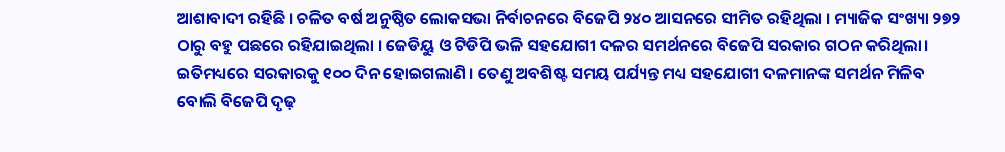ଆଶାବାଦୀ ରହିଛି । ଚଳିତ ବର୍ଷ ଅନୁଷ୍ଠିତ ଲୋକସଭା ନିର୍ବାଚନରେ ବିଜେପି ୨୪୦ ଆସନରେ ସୀମିତ ରହିଥିଲା । ମ୍ୟାଜିକ ସଂଖ୍ୟା ୨୭୨ ଠାରୁ ବହୁ ପଛରେ ରହିଯାଇଥିଲା । ଜେଡିୟୁ ଓ ଟିଡିପି ଭଳି ସହଯୋଗୀ ଦଳର ସମର୍ଥନରେ ବିଜେପି ସରକାର ଗଠନ କରିଥିଲା। ଇତିମଧ୍ୟରେ ସରକାରକୁ ୧୦୦ ଦିନ ହୋଇଗଲାଣି । ତେଣୁ ଅବଶିଷ୍ଟ ସମୟ ପର୍ଯ୍ୟନ୍ତ ମଧ୍ୟ ସହଯୋଗୀ ଦଳମାନଙ୍କ ସମର୍ଥନ ମିଳିବ ବୋଲି ବିଜେପି ଦୃଢ଼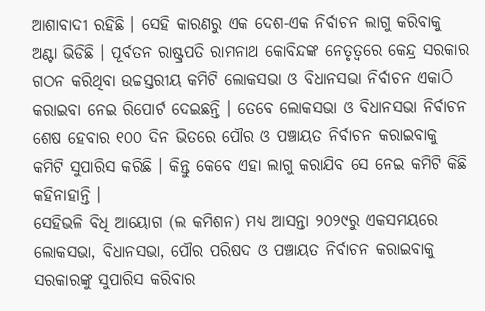ଆଶାବାଦୀ ରହିଛି । ସେହି କାରଣରୁ ଏକ ଦେଶ-ଏକ ନିର୍ବାଚନ ଲାଗୁ କରିବାକୁ ଅଣ୍ଟା ଭିଡିଛି । ପୂର୍ବତନ ରାଷ୍ଟ୍ରପତି ରାମନାଥ କୋବିନ୍ଦଙ୍କ ନେତୃତ୍ୱରେ କେନ୍ଦ୍ର ସରକାର ଗଠନ କରିଥିବା ଉଚ୍ଚସ୍ତରୀୟ କମିଟି ଲୋକସଭା ଓ ବିଧାନସଭା ନିର୍ବାଚନ ଏକାଠି କରାଇବା ନେଇ ରିପୋର୍ଟ ଦେଇଛନ୍ତି । ତେବେ ଲୋକସଭା ଓ ବିଧାନସଭା ନିର୍ବାଚନ ଶେଷ ହେବାର ୧୦୦ ଦିନ ଭିତରେ ପୌର ଓ ପଞ୍ଚାୟତ ନିର୍ବାଚନ କରାଇବାକୁ କମିଟି ସୁପାରିସ କରିଛି । କିନ୍ତୁ କେବେ ଏହା ଲାଗୁ କରାଯିବ ସେ ନେଇ କମିଟି କିଛି କହିନାହାନ୍ତି ।
ସେହିଭଳି ବିଧି ଆୟୋଗ (ଲ କମିଶନ) ମଧ୍ୟ ଆସନ୍ତା ୨୦୨୯ରୁ ଏକସମୟରେ ଲୋକସଭା, ବିଧାନସଭା, ପୌର ପରିଷଦ ଓ ପଞ୍ଚାୟତ ନିର୍ବାଚନ କରାଇବାକୁ ସରକାରଙ୍କୁ ସୁପାରିସ କରିବାର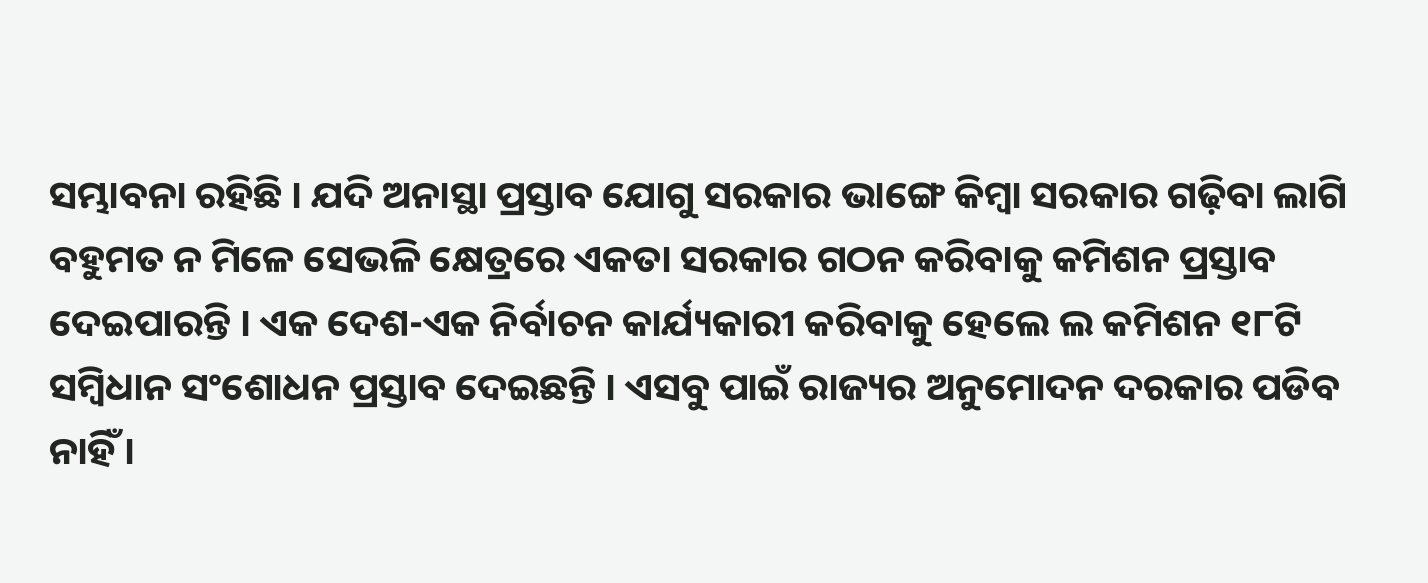ସମ୍ଭାବନା ରହିଛି । ଯଦି ଅନାସ୍ଥା ପ୍ରସ୍ତାବ ଯୋଗୁ ସରକାର ଭାଙ୍ଗେ କିମ୍ବା ସରକାର ଗଢ଼ିବା ଲାଗି ବହୁମତ ନ ମିଳେ ସେଭଳି କ୍ଷେତ୍ରରେ ଏକତା ସରକାର ଗଠନ କରିବାକୁ କମିଶନ ପ୍ରସ୍ତାବ ଦେଇପାରନ୍ତି । ଏକ ଦେଶ-ଏକ ନିର୍ବାଚନ କାର୍ଯ୍ୟକାରୀ କରିବାକୁ ହେଲେ ଲ କମିଶନ ୧୮ଟି ସମ୍ବିଧାନ ସଂଶୋଧନ ପ୍ରସ୍ତାବ ଦେଇଛନ୍ତି । ଏସବୁ ପାଇଁ ରାଜ୍ୟର ଅନୁମୋଦନ ଦରକାର ପଡିବ ନାହିଁ ।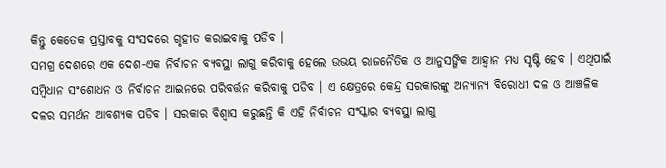କିନ୍ତୁ କେତେକ ପ୍ରସ୍ତାବକୁ ସଂସଦରେ ଗୃହୀତ କରାଇବାକୁ ପଡିବ ।
ସମଗ୍ର ଦେଶରେ ଏକ ଦେଶ-ଏକ ନିର୍ବାଚନ ବ୍ୟବସ୍ଥା ଲାଗୁ କରିବାକୁ ହେଲେ ଉଭୟ ରାଜନୈତିକ ଓ ଆନୁସଙ୍ଗିକ ଆହ୍ୱାନ ମଧ୍ୟ ସୃଷ୍ଟି ହେବ । ଏଥିପାଇଁ ସମ୍ବିଧାନ ସଂଶୋଧନ ଓ ନିର୍ବାଚନ ଆଇନରେ ପରିବର୍ତ୍ତନ କରିବାକୁ ପଡିବ । ଏ କ୍ଷେତ୍ରରେ କେନ୍ଦ୍ର ସରକାରଙ୍କୁ ଅନ୍ୟାନ୍ୟ ବିରୋଧୀ ଦଳ ଓ ଆଞ୍ଚଳିକ ଦଳର ସମର୍ଥନ ଆବଶ୍ୟକ ପଡିବ । ସରକାର ବିଶ୍ୱାସ କରୁଛନ୍ତି କି ଏହି ନିର୍ବାଚନ ସଂସ୍କାର ବ୍ୟବସ୍ଥା ଲାଗୁ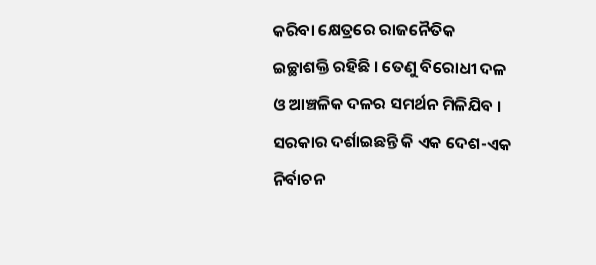କରିବା କ୍ଷେତ୍ରରେ ରାଜନୈତିକ ଇଚ୍ଛାଶକ୍ତି ରହିଛି । ତେଣୁ ବିରୋଧୀ ଦଳ ଓ ଆଞ୍ଚଳିକ ଦଳର ସମର୍ଥନ ମିଳିଯିବ । ସରକାର ଦର୍ଶାଇଛନ୍ତି କି ଏକ ଦେଶ-ଏକ ନିର୍ବାଚନ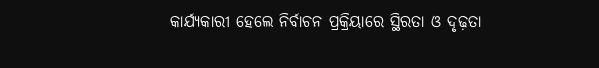କାର୍ଯ୍ୟକାରୀ ହେଲେ ନିର୍ବାଚନ ପ୍ରକ୍ରିୟାରେ ସ୍ଥିରତା ଓ ଦୃଢ଼ତା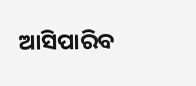ଆସିପାରିବ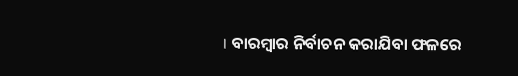। ବାରମ୍ବାର ନିର୍ବାଚନ କରାଯିବା ଫଳରେ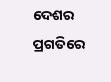ଦେଶର ପ୍ରଗତିରେ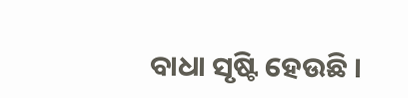ବାଧା ସୃଷ୍ଟି ହେଉଛି ।